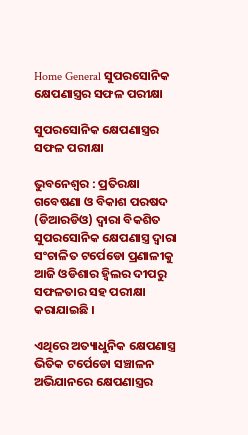Home General ସୁପରସୋନିକ କ୍ଷେପଣାସ୍ତ୍ରର ସଫଳ ପରୀକ୍ଷା

ସୁପରସୋନିକ କ୍ଷେପଣାସ୍ତ୍ରର ସଫଳ ପରୀକ୍ଷା

ଭୁବନେଶ୍ୱର : ପ୍ରତିରକ୍ଷା ଗବେଷଣା ଓ ବିକାଶ ପରଷଦ (ଡିଆରଡିଓ) ଦ୍ୱାରା ବିକଶିତ ସୁପରସୋନିକ କ୍ଷେପଣାସ୍ତ୍ର ଦ୍ୱାରା ସଂଚାଳିତ ଟର୍ପେଡୋ ପ୍ରଣାଳୀକୁ ଆଜି ଓଡିଶାର ହ୍ୱିଲର ଦୀପରୁ ସଫଳତାର ସହ ପରୀକ୍ଷା କରାଯାଇଛି ।

ଏଥିରେ ଅତ୍ୟାଧୁନିକ କ୍ଷେପଣାସ୍ତ୍ର ଭିତିକ ଟର୍ପେଡୋ ସଞ୍ଚାଳନ ଅଭିଯାନରେ କ୍ଷେପଣାସ୍ତ୍ରର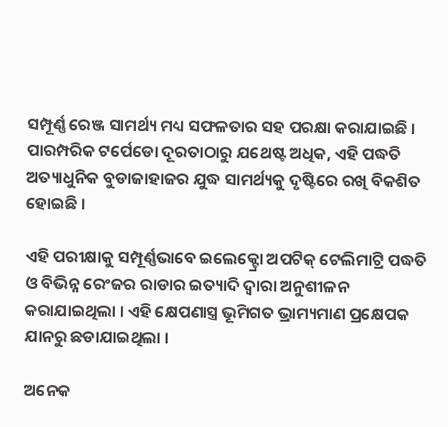ସମ୍ପୂର୍ଣ୍ଣ ରେଞ୍ଜ ସାମର୍ଥ୍ୟ ମଧ୍ୟ ସଫଳତାର ସହ ପରକ୍ଷା କରାଯାଇଛି । ପାରମ୍ପରିକ ଟର୍ପେଡୋ ଦୂରତାଠାରୁ ଯଥେଷ୍ଟ ଅଧିକ, ଏହି ପଦ୍ଧତି ଅତ୍ୟାଧୁନିକ ବୁଡାଜାହାଜର ଯୁଦ୍ଧ ସାମର୍ଥ୍ୟକୁ ଦୃଷ୍ଟିରେ ରଖି ବିକଶିତ ହୋଇଛି ।

ଏହି ପରୀକ୍ଷାକୁ ସମ୍ପୂର୍ଣ୍ଣଭାବେ ଇଲେକ୍ଟ୍ରୋ ଅପଟିକ୍ ଟେଲିମାଟ୍ରି ପଦ୍ଧତି ଓ ବିଭିନ୍ନ ରେଂଜର ରାଡାର ଇତ୍ୟାଦି ଦ୍ୱାରା ଅନୁଶୀଳନ କରାଯାଇଥିଲା । ଏହି କ୍ଷେପଣାସ୍ତ୍ର ଭୂମିଗତ ଭ୍ରାମ୍ୟମାଣ ପ୍ରକ୍ଷେପକ ଯାନରୁ ଛଡାଯାଇଥିଲା ।

ଅନେକ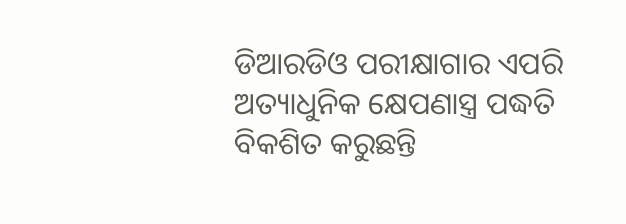ଡିଆରଡିଓ ପରୀକ୍ଷାଗାର ଏପରି ଅତ୍ୟାଧୁନିକ କ୍ଷେପଣାସ୍ତ୍ର ପଦ୍ଧତି ବିକଶିତ କରୁଛନ୍ତି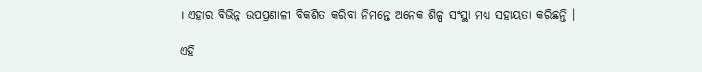। ଏହାର ବିଭିନ୍ନ ଉପପ୍ରଣାଳୀ ବିକଶିତ କରିବା ନିମନ୍ତେ ଅନେକ ଶିଳ୍ପ ସଂସ୍ଥା ମଧ୍ୟ ସହାୟତା କରିଛନ୍ତି ।

ଏହି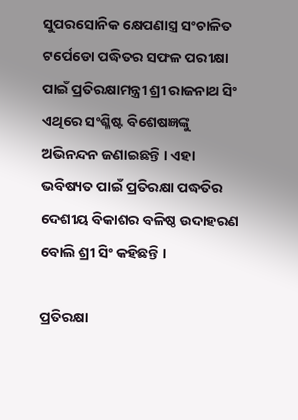ସୁପରସୋନିକ କ୍ଷେପଣାସ୍ତ୍ର ସଂଚାଳିତ ଟର୍ପେଡୋ ପଦ୍ଧିତର ସଫଳ ପରୀକ୍ଷା ପାଇଁ ପ୍ରତିରକ୍ଷାମନ୍ତ୍ରୀ ଶ୍ରୀ ରାଜନାଥ ସିଂ ଏଥିରେ ସଂଶ୍ଳିଷ୍ଟ ବିଶେଷଜ୍ଞଙ୍କୁ ଅଭିନନ୍ଦନ ଜଣାଇଛନ୍ତି । ଏହା ଭବିଷ୍ୟତ ପାଇଁ ପ୍ରତିରକ୍ଷା ପଦ୍ଧତିର ଦେଶୀୟ ବିକାଶର ବଳିଷ୍ଠ ଉଦାହରଣ ବୋଲି ଶ୍ରୀ ସିଂ କହିଛନ୍ତି ।

ପ୍ରତିରକ୍ଷା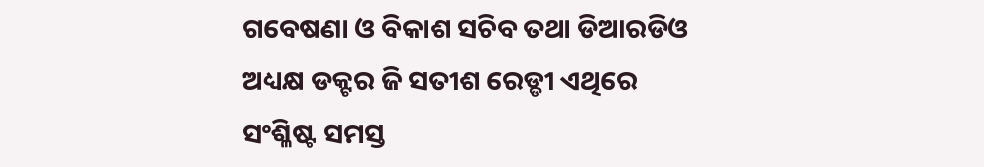ଗବେଷଣା ଓ ବିକାଶ ସଚିବ ତଥା ଡିଆରଡିଓ ଅଧ୍ୟକ୍ଷ ଡକ୍ଟର ଜି ସତୀଶ ରେଡ୍ଡୀ ଏଥିରେ ସଂଶ୍ଳିଷ୍ଟ ସମସ୍ତ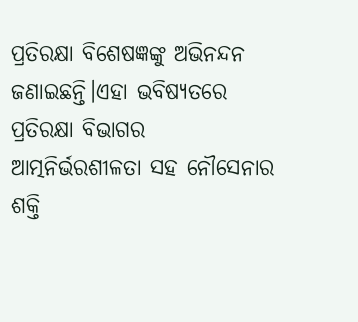ପ୍ରତିରକ୍ଷା ବିଶେଷଜ୍ଞଙ୍କୁ ଅଭିନନ୍ଦନ ଜଣାଇଛନ୍ତି।ଏହା ଭବିଷ୍ୟତରେ ପ୍ରତିରକ୍ଷା ବିଭାଗର ଆତ୍ମନିର୍ଭରଶୀଳତା ସହ ନୌସେନାର ଶକ୍ତି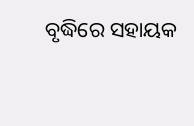ବୃଦ୍ଧିରେ ସହାୟକ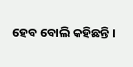ହେବ ବୋଲି କହିଛନ୍ତି ।